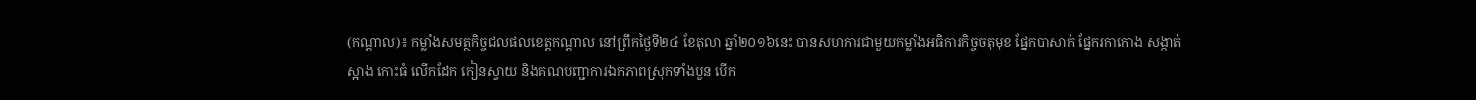(កណ្ដាល)៖ កម្លាំងសមត្ថកិច្ចជលផលខេត្តកណ្ដាល នៅព្រឹកថ្ងៃទី២៤ ខែតុលា ឆ្នាំ២០១៦នេះ បានសហការជាមួយកម្លាំងអធិការកិច្ចចតុមុខ ផ្នែកបាសាក់ ផ្នែករកាកោង សង្កាត់ស្អាង កោះធំ លើកដែក កៀនស្វាយ និងគណបញ្ជាការឯកភាពស្រុកទាំងបួន បើក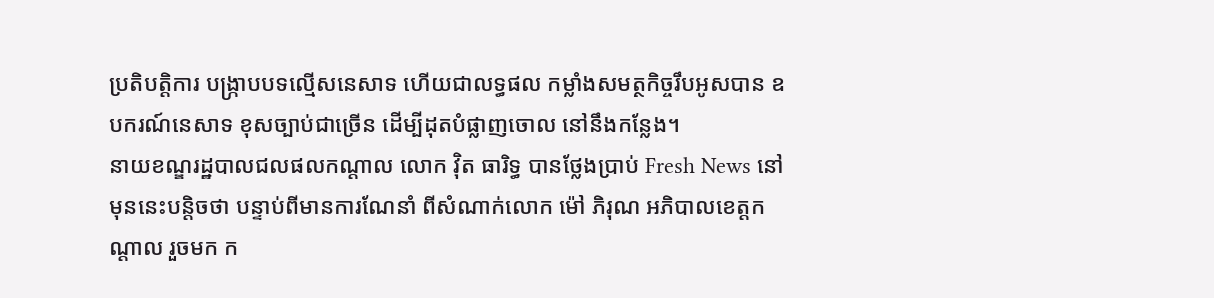ប្រតិបត្តិការ បង្រ្កាបបទល្មើសនេសាទ ហើយជាលទ្ធផល កម្លាំងសមត្ថកិច្ចរឹបអូសបាន ឧបករណ៍នេសាទ ខុសច្បាប់ជាច្រើន ដើម្បីដុតបំផ្លាញចោល នៅនឹងកន្លែង។
នាយខណ្ឌរដ្ឋបាលជលផលកណ្តាល លោក វ៉ិត ធារិទ្ធ បានថ្លែងប្រាប់ Fresh News នៅមុននេះបន្តិចថា បន្ទាប់ពីមានការណែនាំ ពីសំណាក់លោក ម៉ៅ ភិរុណ អភិបាលខេត្តកណ្ដាល រួចមក ក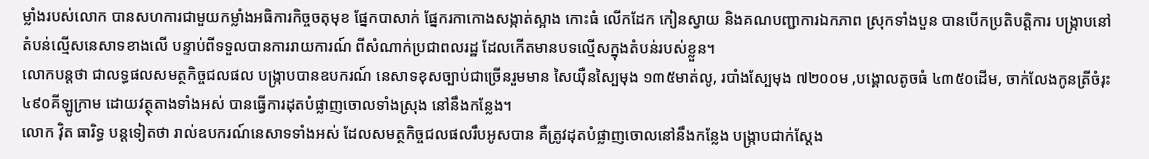ម្លាំងរបស់លោក បានសហការជាមួយកម្លាំងអធិការកិច្ចចតុមុខ ផ្នែកបាសាក់ ផ្នែករកាកោងសង្កាត់ស្អាង កោះធំ លើកដែក កៀនស្វាយ និងគណបញ្ជាការឯកភាព ស្រុកទាំងបួន បានបើកប្រតិបត្តិការ បង្ក្រាបនៅតំបន់ល្មើសនេសាទខាងលើ បន្ទាប់ពីទទួលបានការរាយការណ៍ ពីសំណាក់ប្រជាពលរដ្ឋ ដែលកើតមានបទល្មើសក្នុងតំបន់របស់ខ្លួន។
លោកបន្តថា ជាលទ្ធផលសមត្ថកិច្ចជលផល បង្ក្រាបបានឧបករណ៍ នេសាទខុសច្បាប់ជាច្រើនរួមមាន សៃយ៉ឺនស្បៃមុង ១៣៥មាត់លូ, របាំងស្បែមុង ៧២០០ម ,បង្គោលតូចធំ ៤៣៥០ដើម, ចាក់លែងកូនត្រីចំរុះ ៤៩០គីឡូក្រាម ដោយវត្ថុតាងទាំងអស់ បានធ្វើការដុតបំផ្លាញចោលទាំងស្រុង នៅនឹងកន្លែង។
លោក វ៉ិត ធារិទ្ធ បន្តទៀតថា រាល់ឧបករណ៍នេសាទទាំងអស់ ដែលសមត្ថកិច្ចជលផលរឹបអូសបាន គឺត្រូវដុតបំផ្លាញចោលនៅនឹងកន្លែង បង្ក្រាបជាក់ស្ដែង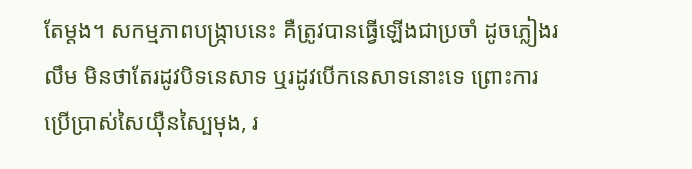តែម្ដង។ សកម្មភាពបង្រ្កាបនេះ គឺត្រូវបានធ្វើឡើងជាប្រចាំ ដូចភ្លៀងរលឹម មិនថាតែរដូវបិទនេសាទ ឬរដូវបើកនេសាទនោះទេ ព្រោះការប្រើប្រាស់សៃយ៉ឺនស្បៃមុង, រ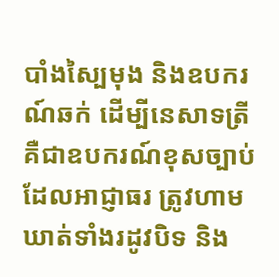បាំងស្បៃមុង និងឧបករណ៍ឆក់ ដើម្បីនេសាទត្រី គឺជាឧបករណ៍ខុសច្បាប់ ដែលអាជ្ញាធរ ត្រូវហាមឃាត់ទាំងរដូវបិទ និង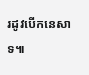រដូវបើកនេសាទ៕